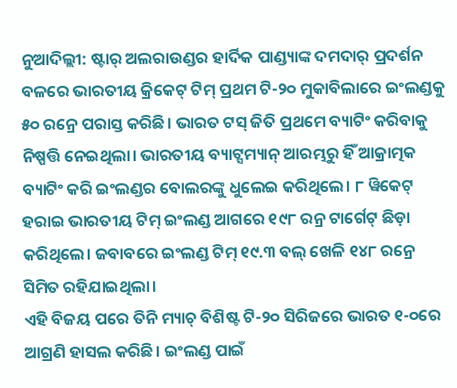ନୁଆଦିଲ୍ଲୀ: ଷ୍ଟାର୍ ଅଲରାଉଣ୍ଡର ହାର୍ଦିକ ପାଣ୍ଡ୍ୟାଙ୍କ ଦମଦାର୍ ପ୍ରଦର୍ଶନ ବଳରେ ଭାରତୀୟ କ୍ରିକେଟ୍ ଟିମ୍ ପ୍ରଥମ ଟି-୨୦ ମୁକାବିଲାରେ ଇଂଲଣ୍ଡକୁ ୫୦ ରନ୍ରେ ପରାସ୍ତ କରିଛି। ଭାରତ ଟସ୍ ଜିତି ପ୍ରଥମେ ବ୍ୟାଟିଂ କରିବାକୁ ନିଷ୍ପତ୍ତି ନେଇଥିଲା। ଭାରତୀୟ ବ୍ୟାଟ୍ସମ୍ୟାନ୍ ଆରମ୍ଭରୁ ହିଁ ଆକ୍ରାତ୍ମକ ବ୍ୟାଟିଂ କରି ଇଂଲଣ୍ଡର ବୋଲରଙ୍କୁ ଧୁଲେଇ କରିଥିଲେ। ୮ ୱିକେଟ୍ ହରାଇ ଭାରତୀୟ ଟିମ୍ ଇଂଲଣ୍ଡ ଆଗରେ ୧୯୮ ରନ୍ର ଟାର୍ଗେଟ୍ ଛିଡ଼ା କରିଥିଲେ। ଜବାବରେ ଇଂଲଣ୍ଡ ଟିମ୍ ୧୯.୩ ବଲ୍ ଖେଳି ୧୪୮ ରନ୍ରେ ସିମିତ ରହିଯାଇଥିଲା।
ଏହି ବିଜୟ ପରେ ତିନି ମ୍ୟାଚ୍ ବିଶିଷ୍ଟ ଟି-୨୦ ସିରିଜରେ ଭାରତ ୧-୦ରେ ଆଗ୍ରଣି ହାସଲ କରିଛି। ଇଂଲଣ୍ଡ ପାଇଁ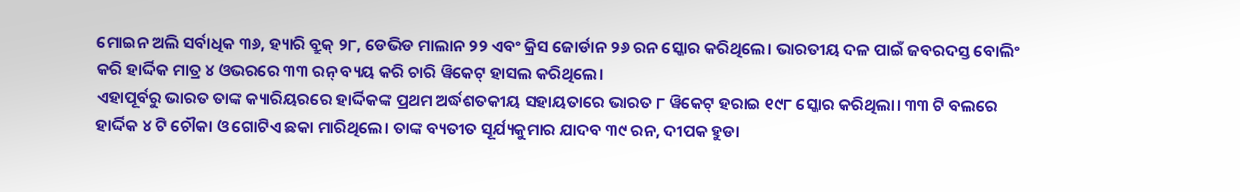ମୋଇନ ଅଲି ସର୍ବାଧିକ ୩୬, ହ୍ୟାରି ବ୍ରୁକ୍ ୨୮, ଡେଭିଡ ମାଲାନ ୨୨ ଏବଂ କ୍ରିସ ଜୋର୍ଡାନ ୨୬ ରନ ସ୍କୋର କରିଥିଲେ। ଭାରତୀୟ ଦଳ ପାଇଁ ଜବରଦସ୍ତ ବୋଲିଂ କରି ହାର୍ଦ୍ଦିକ ମାତ୍ର ୪ ଓଭରରେ ୩୩ ରନ୍ ବ୍ୟୟ କରି ଚାରି ୱିକେଟ୍ ହାସଲ କରିଥିଲେ।
ଏହାପୂର୍ବରୁ ଭାରତ ତାଙ୍କ କ୍ୟାରିୟରରେ ହାର୍ଦ୍ଦିକଙ୍କ ପ୍ରଥମ ଅର୍ଦ୍ଧଶତକୀୟ ସହାୟତାରେ ଭାରତ ୮ ୱିକେଟ୍ ହରାଇ ୧୯୮ ସ୍କୋର କରିଥିଲା। ୩୩ ଟି ବଲରେ ହାର୍ଦ୍ଦିକ ୪ ଟି ଚୌକା ଓ ଗୋଟିଏ ଛକା ମାରିଥିଲେ। ତାଙ୍କ ବ୍ୟତୀତ ସୂର୍ଯ୍ୟକୁମାର ଯାଦବ ୩୯ ରନ, ଦୀପକ ହୁଡା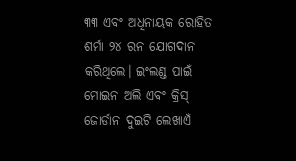୩୩ ଏବଂ ଅଧିନାୟକ ରୋହିତ ଶର୍ମା ୨୪ ରନ ଯୋଗଦାନ କରିଥିଲେ। ଇଂଲଣ୍ଡ ପାଇଁ ମୋଇନ ଅଲି ଏବଂ କ୍ରିସ୍ ଜୋର୍ଡାନ ଦୁଇଟି ଲେଖାଏଁ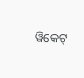ୱିକେଟ୍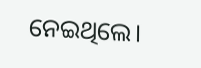ନେଇଥିଲେ।